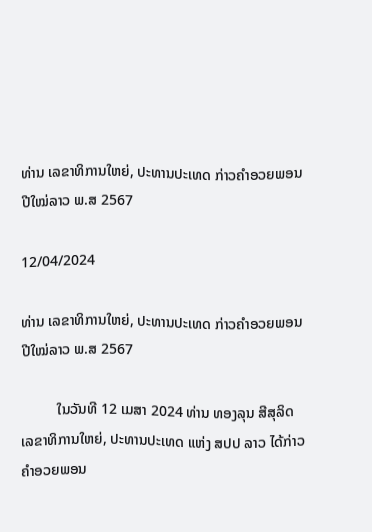ທ່ານ ເລຂາທິການໃຫຍ່, ປະທານປະເທດ ກ່າວຄຳອວຍພອນປີໃໝ່ລາວ ພ.ສ 2567

12/04/2024

ທ່ານ ເລຂາທິການໃຫຍ່, ປະທານປະເທດ ກ່າວຄຳອວຍພອນປີໃໝ່ລາວ ພ.ສ 2567

          ໃນວັນທີ 12 ເມສາ 2024 ທ່ານ ທອງລຸນ ສີສຸລິດ ເລຂາທິການໃຫຍ່, ປະທານປະເທດ ແຫ່ງ ສປປ ລາວ ໄດ້ກ່າວຄຳອວຍພອນ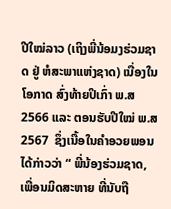ປີໃໝ່ລາວ (ເຖິງພີ່ນ້ອມງຮ່ວມຊາດ ຢູ່ ຫໍສະພາແຫ່ງຊາດ) ເນື່ອງໃນໂອກາດ ສົ່ງທ້າຍປິເກົ່າ ພ.ສ 2566 ແລະ ຕອນຮັບປີໃໝ່ ພ.ສ 2567  ຊຶ່ງເນື້ອໃນຄຳອວຍພອນໄດ້ກ່າວວ່າ “ ພີ່ນ້ອງຮ່ວມຊາດ, ເພື່ອນມິດສະຫາຍ ທີ່ນັບຖື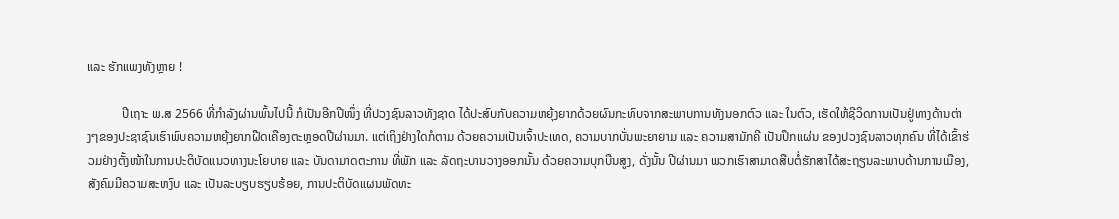ແລະ ຮັກແພງທັງຫຼາຍ !

           ປີເຖາະ ພ.ສ 2566 ທີ່ກຳລັງຜ່ານພົ້ນໄປນີ້ ກໍເປັນອີກປີໜຶ່ງ ທີ່ປວງຊົນລາວທັງຊາດ ໄດ້ປະສົບກັບຄວາມຫຍຸ້ງຍາກດ້ວຍຜົນກະທົບຈາກສະພາບການທັງນອກຕົວ ແລະ ໃນຕົວ, ເຮັດໃຫ້ຊີວິດການເປັນຢູ່ທາງດ້ານຕ່າງໆຂອງປະຊາຊົນເຮົາພົບຄວາມຫຍຸ້ງຍາກຝືດເຄືອງຕະຫຼອດປີຜ່ານມາ. ແຕ່ເຖິງຢ່າງໃດກໍຕາມ ດ້ວຍຄວາມເປັນເຈົ້າປະເທດ, ຄວາມບາກບັ່ນພະຍາຍາມ ແລະ ຄວາມສາມັກຄີ ເປັນປຶກແຜ່ນ ຂອງປວງຊົນລາວທຸກຄົນ ທີ່ໄດ້ເຂົ້າຮ່ວມຢ່າງຕັ້ງໜ້າໃນການປະຕິບັດແນວທາງນະໂຍບາຍ ແລະ ບັນດາມາດຕະການ ທີ່ພັກ ແລະ ລັດຖະບານວາງອອກນັ້ນ ດ້ວຍຄວາມບຸກບືນສູງ, ດັ່ງນັ້ນ ປີຜ່ານມາ ພວກເຮົາສາມາດສືບຕໍ່ຮັກສາໄດ້ສະຖຽນລະພາບດ້ານການເມືອງ, ສັງຄົມມີຄວາມສະຫງົບ ແລະ ເປັນລະບຽບຮຽບຮ້ອຍ, ການປະຕິບັດແຜນພັດທະ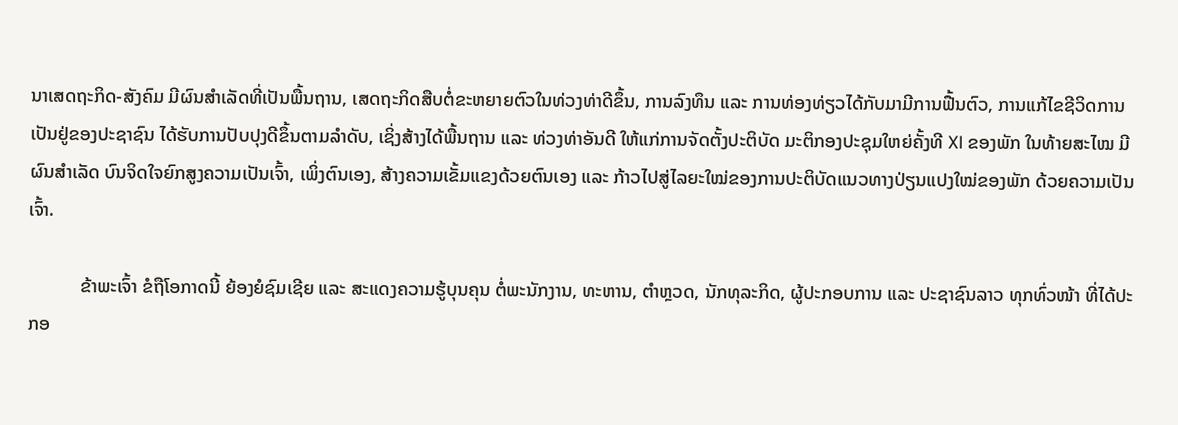ນາເສດຖະກິດ-ສັງຄົມ ມີຜົນສຳເລັດທີ່ເປັນພື້ນຖານ, ເສດຖະກິດສືບຕໍ່ຂະຫຍາຍຕົວໃນທ່ວງທ່າດີຂຶ້ນ, ການລົງທຶນ ແລະ ການທ່ອງທ່ຽວໄດ້ກັບມາມີການຟື້ນຕົວ, ການແກ້ໄຂຊີວິດການເປັນຢູ່ຂອງປະຊາຊົນ ໄດ້ຮັບການປັບປຸງດີຂຶ້ນຕາມລໍາດັບ, ເຊິ່ງສ້າງໄດ້ພື້ນຖານ ແລະ ທ່ວງທ່າອັນດີ ໃຫ້ແກ່ການຈັດຕັ້ງປະຕິບັດ ມະຕິກອງປະຊຸມໃຫຍ່ຄັ້ງທີ XI ຂອງພັກ ໃນທ້າຍສະໄໝ ມີຜົນສໍາເລັດ ບົນຈິດໃຈຍົກສູງຄວາມເປັນເຈົ້າ, ເພິ່ງຕົນເອງ, ສ້າງຄວາມເຂັ້ມແຂງດ້ວຍຕົນເອງ ແລະ ກ້າວໄປສູ່ໄລຍະໃໝ່ຂອງການປະຕິບັດແນວທາງປ່ຽນແປງໃໝ່ຂອງພັກ ດ້ວຍຄວາມເປັນເຈົ້າ.

           ຂ້າພະເຈົ້າ ຂໍຖືໂອກາດນີ້ ຍ້ອງຍໍຊົມເຊີຍ ແລະ ສະແດງຄວາມຮູ້ບຸນຄຸນ ຕໍ່ພະນັກງານ, ທະຫານ, ຕຳຫຼວດ, ນັກທຸລະກິດ, ຜູ້ປະກອບການ ແລະ ປະຊາຊົນລາວ ທຸກທົ່ວໜ້າ ທີ່ໄດ້ປະກອ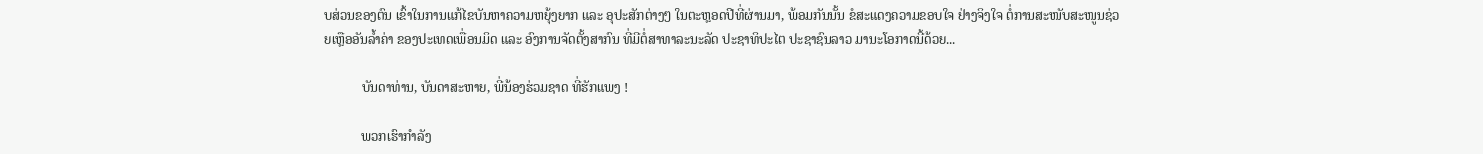ບສ່ວນຂອງຕົນ ເຂົ້າໃນການແກ້ໄຂບັນຫາຄວາມຫຍຸ້ງຍາກ ແລະ ອຸປະສັກຕ່າງໆ ໃນຕະຫຼອດປີທີ່ຜ່ານມາ, ພ້ອມກັນນັ້ນ ຂໍສະແດງຄວາມຂອບໃຈ ຢ່າງຈິງໃຈ ຕໍ່ການສະໜັບສະໜູນຊ່ວຍເຫຼືອອັນລໍ້າຄ່າ ຂອງປະເທດເພື່ອນມິດ ແລະ ອົງການຈັດຕັ້ງສາກົນ ທີ່ມີຕໍ່ສາທາລະນະລັດ ປະຊາທິປະໄຕ ປະຊາຊົນລາວ ມານະໂອກາດນີ້ດ້ວຍ...

           ບັນດາທ່ານ, ບັນດາສະຫາຍ, ພີ່ນ້ອງຮ່ວມຊາດ ທີ່ຮັກແພງ !

           ພວກເຮົາກຳລັງ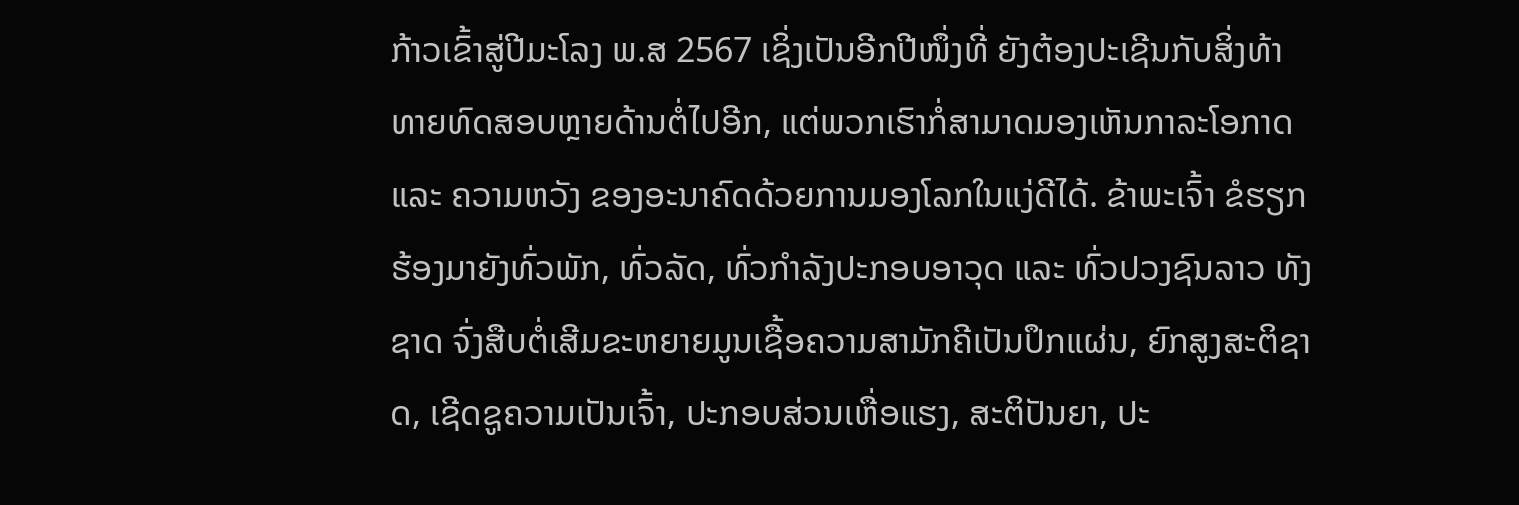ກ້າວເຂົ້າສູ່ປີມະໂລງ ພ.ສ 2567 ເຊິ່ງເປັນອີກປີໜຶ່ງທີ່ ຍັງຕ້ອງປະເຊີນກັບສິ່ງທ້າທາຍທົດສອບຫຼາຍດ້ານຕໍ່ໄປອີກ, ແຕ່ພວກເຮົາກໍ່ສາມາດມອງເຫັນກາລະໂອກາດ ແລະ ຄວາມຫວັງ ຂອງອະນາຄົດດ້ວຍການມອງໂລກໃນແງ່ດີໄດ້. ຂ້າພະເຈົ້າ ຂໍຮຽກຮ້ອງມາຍັງທົ່ວພັກ, ທົ່ວລັດ, ທົ່ວກຳລັງປະກອບອາວຸດ ແລະ ທົ່ວປວງຊົນລາວ ທັງຊາດ ຈົ່ງສືບຕໍ່ເສີມຂະຫຍາຍມູນເຊື້ອຄວາມສາມັກຄີເປັນປຶກແຜ່ນ, ຍົກສູງສະຕິຊາດ, ເຊີດຊູຄວາມເປັນເຈົ້າ, ປະກອບສ່ວນເຫື່ອແຮງ, ສະຕິປັນຍາ, ປະ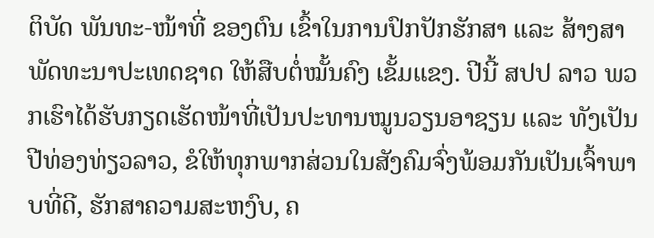ຕິບັດ ພັນທະ-ໜ້າທີ່ ຂອງຕົນ ເຂົ້າໃນການປົກປັກຮັກສາ ແລະ ສ້າງສາພັດທະນາປະເທດຊາດ ໃຫ້ສືບຕໍ່ໝັ້ນຄົງ ເຂັ້ມແຂງ. ປີນີ້ ສປປ ລາວ ພວກເຮົາໄດ້ຮັບກຽດເຮັດໜ້າທີ່ເປັນປະທານໝູນວຽນອາຊຽນ ແລະ ທັງເປັນປີທ່ອງທ່ຽວລາວ, ຂໍໃຫ້ທຸກພາກສ່ວນໃນສັງຄົມຈົ່ງພ້ອມກັນເປັນເຈົ້າພາບທີ່ດີ, ຮັກສາຄວາມສະຫງົບ, ຄ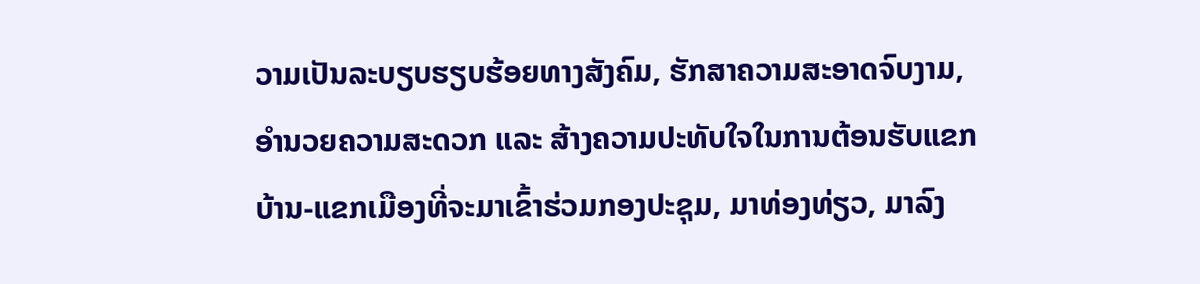ວາມເປັນລະບຽບຮຽບຮ້ອຍທາງສັງຄົມ, ຮັກສາຄວາມສະອາດຈົບງາມ, ອຳນວຍຄວາມສະດວກ ແລະ ສ້າງຄວາມປະທັບໃຈໃນການຕ້ອນຮັບແຂກບ້ານ-ແຂກເມືອງທີ່ຈະມາເຂົ້າຮ່ວມກອງປະຊຸມ, ມາທ່ອງທ່ຽວ, ມາລົງ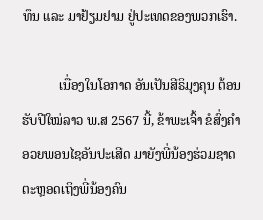ທຶນ ແລະ ມາຢ້ຽມຢາມ ຢູ່ປະເທດຂອງພວກເຮົາ.

           ເນື່ອງໃນໂອກາດ ອັນເປັນສີຣິມຸງຄຸນ ຕ້ອນຮັບປີໃໝ່ລາວ ພ.ສ 2567 ນີ້, ຂ້າພະເຈົ້າ ຂໍສົ່ງຄໍາອວຍພອນໄຊອັນປະເສີດ ມາຍັງພີ່ນ້ອງຮ່ວມຊາດ ຕະຫຼອດເຖິງພີ່ນ້ອງຄົນ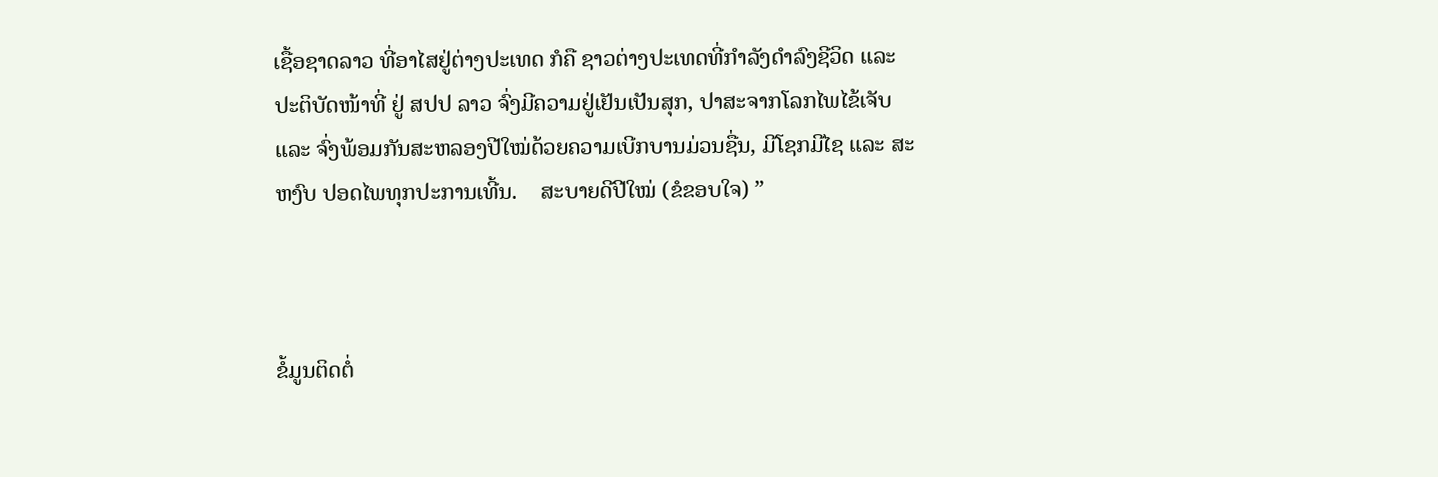ເຊື້ອຊາດລາວ ທີ່ອາໄສຢູ່ຕ່າງປະເທດ ກໍຄື ຊາວຕ່າງປະເທດທີ່ກຳລັງດຳລົງຊີວິດ ແລະ ປະຕິບັດໜ້າທີ່ ຢູ່ ສປປ ລາວ ຈົ່ງມີຄວາມຢູ່ເຢັນເປັນສຸກ, ປາສະຈາກໂລກໄພໄຂ້ເຈັບ ແລະ ຈົ່ງພ້ອມກັນສະຫລອງປີໃໝ່ດ້ວຍຄວາມເບີກບານມ່ວນຊື່ນ, ມີໂຊກມີໄຊ ແລະ ສະຫງົບ ປອດໄພທຸກປະການເທີ້ນ.    ສະບາຍດີປີໃໝ່ (ຂໍຂອບໃຈ) ”



ຂໍ້ມູນຕິດຕໍ່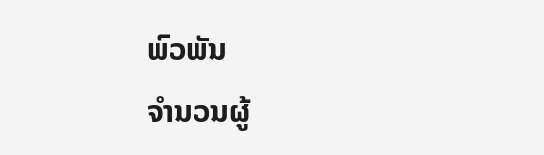ພົວພັນ
ຈຳນວນຜູ້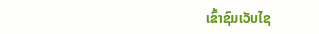ເຂົ້າຊົມເວັບໄຊ